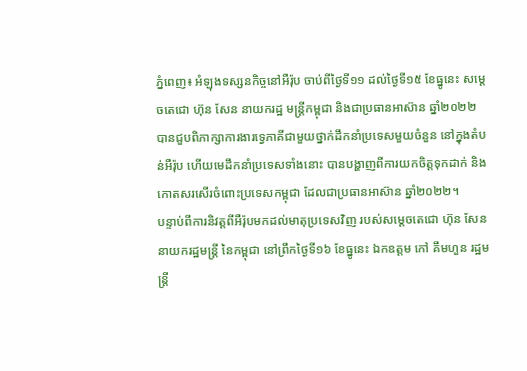ភ្នំពេញ៖ អំឡុងទស្សនកិច្ចនៅអឺរ៉ុប ចាប់ពីថ្ងៃទី១១ ដល់ថ្ងៃទី១៥ ខែធ្នូនេះ សម្តេចតេជោ ហ៊ុន សែន នាយករដ្ឋ មន្រ្តីកម្ពុជា និងជាប្រធានអាស៊ាន ឆ្នាំ២០២២ បានជួបពិភាក្សាការងារទ្វេភាគីជាមួយថ្នាក់ដឹកនាំប្រទេសមួយចំនួន នៅក្នុងតំបន់អឺរ៉ុប ហើយមេដឹកនាំប្រទេសទាំងនោះ បានបង្ហាញពីការយកចិត្តទុកដាក់ និងកោតសរសើរចំពោះប្រទេសកម្ពុជា ដែលជាប្រធានអាស៊ាន ឆ្នាំ២០២២។
បន្ទាប់ពីការនិវត្តពីអឺរ៉ុបមកដល់មាតុប្រទេសវិញ របស់សម្ដេចតេជោ ហ៊ុន សែន នាយករដ្ឋមន្ត្រី នៃកម្ពុជា នៅព្រឹកថ្ងៃទី១៦ ខែធ្នូនេះ ឯកឧត្តម កៅ គឹមហួន រដ្ឋមន្ត្រី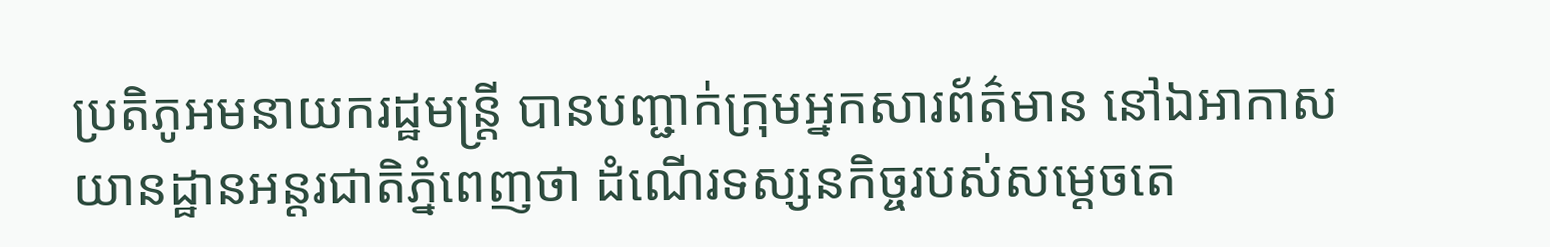ប្រតិភូអមនាយករដ្ឋមន្ត្រី បានបញ្ជាក់ក្រុមអ្នកសារព័ត៌មាន នៅឯអាកាសយានដ្ឋានអន្តរជាតិភ្នំពេញថា ដំណើរទស្សនកិច្ចរបស់សម្ដេចតេ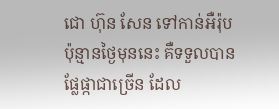ជោ ហ៊ុន សែន ទៅកាន់អឺរ៉ុប ប៉ុន្មានថ្ងៃមុននេះ គឺទទួលបានផ្លែផ្កាជាច្រើន ដែល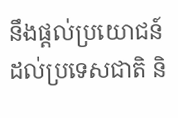នឹងផ្ដល់ប្រយោជន៍ដល់ប្រទេសជាតិ និ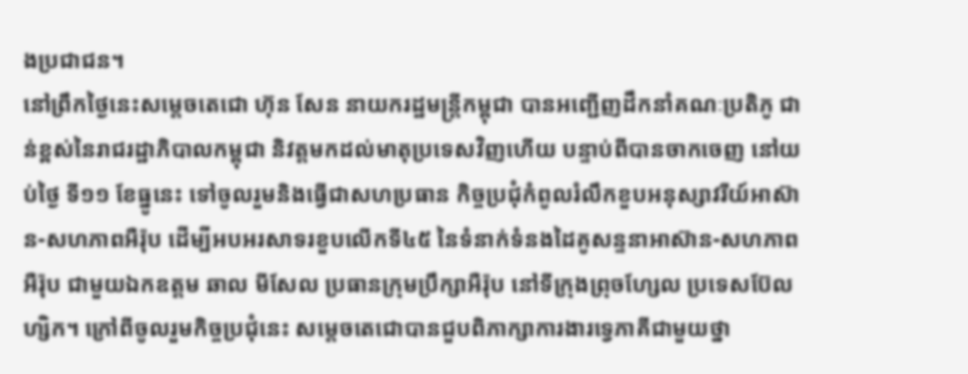ងប្រជាជន។
នៅព្រឹកថ្ងៃនេះសម្តេចតេជោ ហ៊ុន សែន នាយករដ្ឋមន្រ្តីកម្ពុជា បានអញ្ជើញដឹកនាំគណៈប្រតិភូ ជាន់ខ្ពស់នៃរាជរដ្ឋាភិបាលកម្ពុជា និវត្តមកដល់មាតុប្រទេសវិញហើយ បន្ទាប់ពីបានចាកចេញ នៅយប់ថ្ងៃ ទី១១ ខែធ្នូនេះ ទៅចូលរួមនិងធ្វើជាសហប្រធាន កិច្ចប្រជុំកំពូលរំលឹកខួបអនុស្សាវរីយ៍អាស៊ាន-សហភាពអឺរ៉ុប ដើម្បីអបអរសាទរខួបលើកទី៤៥ នៃទំនាក់ទំនងដៃគូសន្ទនាអាស៊ាន-សហភាពអឺរ៉ុប ជាមួយឯកឧត្ដម ឆាល មីសែល ប្រធានក្រុមប្រឹក្សាអឺរ៉ុប នៅទីក្រុងព្រុចហ្សែល ប្រទេសប៊ែលហ្សិក។ ក្រៅពីចូលរួមកិច្ចប្រជុំនេះ សម្តេចតេជោបានជួបពិភាក្សាការងារទ្វេភាគីជាមួយថ្នា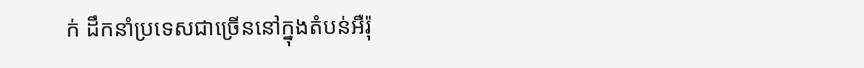ក់ ដឹកនាំប្រទេសជាច្រើននៅក្នុងតំបន់អឺរ៉ុ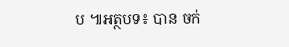ប ៕អត្ថបទ៖ បាន ចក់